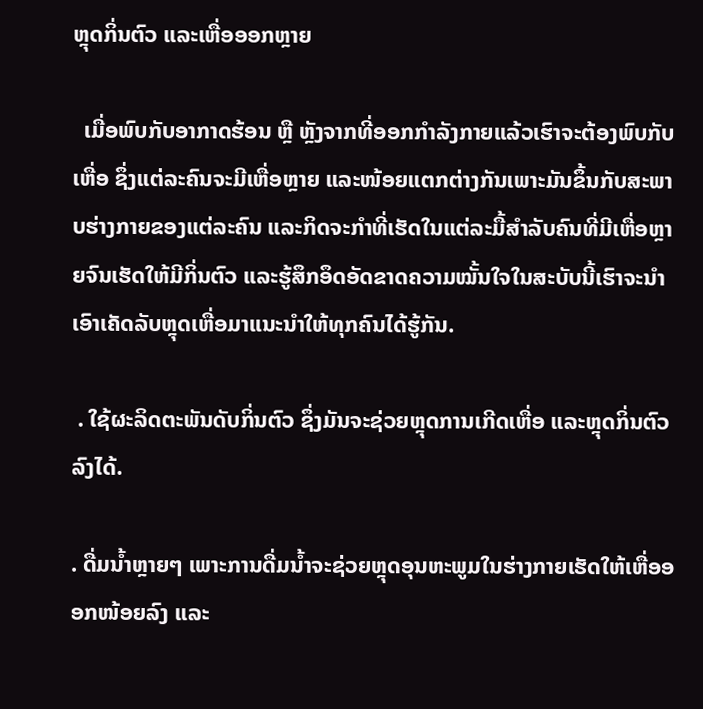ຫຼຸດກິ່ນຕົວ ແລະເຫື່ອອອກຫຼາຍ

  ເມື່ອພົບກັບອາກາດຮ້ອນ ຫຼື ຫຼັງຈາກທີ່ອອກກໍາລັງກາຍແລ້ວເຮົາຈະຕ້ອງພົບກັບເຫື່ອ ຊຶ່ງແຕ່ລະຄົນຈະມີເຫື່ອຫຼາຍ ແລະໜ້ອຍແຕກຕ່າງກັນເພາະມັນຂຶ້ນກັບສະພາບຮ່າງກາຍຂອງແຕ່ລະຄົນ ແລະກິດຈະກໍາທີ່ເຮັດໃນແຕ່ລະມື້ສໍາລັບຄົນທີ່ມີເຫື່ອຫຼາຍຈົນເຮັດໃຫ້ມີກິ່ນຕົວ ແລະຮູ້ສຶກອຶດອັດຂາດຄວາມໝັ້ນໃຈໃນສະບັບນີ້ເຮົາຈະນໍາເອົາເຄັດລັບຫຼຸດເຫື່ອມາແນະນໍາໃຫ້ທຸກຄົນໄດ້ຮູ້ກັນ.

 . ໃຊ້ຜະລິດຕະພັນດັບກິ່ນຕົວ ຊຶ່ງມັນຈະຊ່ວຍຫຼຸດການເກີດເຫື່ອ ແລະຫຼຸດກິ່ນຕົວລົງໄດ້.

. ດື່ມນໍ້າຫຼາຍໆ ເພາະການດື່ມນໍ້າຈະຊ່ວຍຫຼຸດອຸນຫະພູມໃນຮ່າງກາຍເຮັດໃຫ້ເຫື່ອອອກໜ້ອຍລົງ ແລະ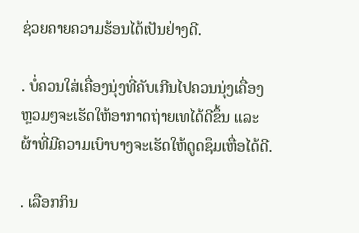ຊ່ວຍຄາຍຄວາມຮ້ອນໄດ້ເປັນຢ່າງດີ.

. ບໍ່ຄວນໃສ່ເຄື່ອງນຸ່ງທີ່ຄັບເກີນໄປຄວນນຸ່ງເຄື່ອງຫຼວມໆຈະເຮັດໃຫ້ອາກາດຖ່າຍເທໄດ້ດີຂຶ້ນ ແລະຜ້າທີ່ມີຄວາມເບົາບາງຈະເຮັດໃຫ້ດູດຊຶມເຫື່ອໄດ້ດີ.

. ເລືອກກິນ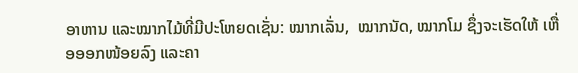ອາຫານ ແລະໝາກໄມ້ທີ່ມີປະໂຫຍດເຊັ່ນ: ໝາກເລັ່ນ,  ໝາກນັດ, ໝາກໂມ ຊຶ່ງຈະເຮັດໃຫ້ ເຫື່ອອອກໜ້ອຍລົງ ແລະຄາ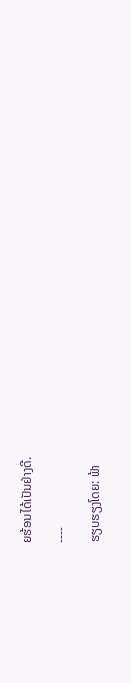ຍຮ້ອນໄດ້ເປັນຢ່າງດີ.

----

ຮຽບຮຽງໂດຍ: ຟ້າ